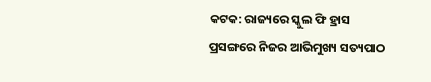କଟକ: ରାଜ୍ୟରେ ସ୍କୁଲ ଫି ହ୍ରାସ ପ୍ରସଙ୍ଗରେ ନିଜର ଆଭିମୁଖ୍ୟ ସତ୍ୟପାଠ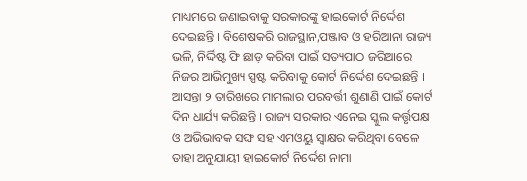ମାଧ୍ୟମରେ ଜଣାଇବାକୁ ସରକାରଙ୍କୁ ହାଇକୋର୍ଟ ନିର୍ଦ୍ଦେଶ ଦେଇଛନ୍ତି । ବିଶେଷକରି ରାଜସ୍ଥାନ,ପଞ୍ଜାବ ଓ ହରିଆନା ରାଜ୍ୟ ଭଳି, ନିର୍ଦ୍ଦିଷ୍ଟ ଫି ଛାଡ଼ କରିବା ପାଇଁ ସତ୍ୟପାଠ ଜରିଆରେ ନିଜର ଆଭିମୁଖ୍ୟ ସ୍ପଷ୍ଟ କରିବାକୁ କୋର୍ଟ ନିର୍ଦ୍ଦେଶ ଦେଇଛନ୍ତି ।
ଆସନ୍ତା ୨ ତାରିଖରେ ମାମଲାର ପରବର୍ତ୍ତୀ ଶୁଣାଣି ପାଇଁ କୋର୍ଟ ଦିନ ଧାର୍ଯ୍ୟ କରିଛନ୍ତି । ରାଜ୍ୟ ସରକାର ଏନେଇ ସ୍କୁଲ କର୍ତ୍ତୃପକ୍ଷ ଓ ଅଭିଭାବକ ସଙ୍ଘ ସହ ଏମଓୟୁ ସ୍ବାକ୍ଷର କରିଥିବା ବେଳେ ତାହା ଅନୁଯାୟୀ ହାଇକୋର୍ଟ ନିର୍ଦ୍ଦେଶ ନାମା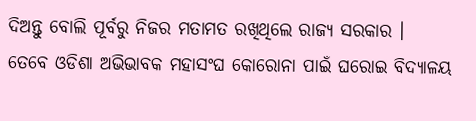ଦିଅନ୍ତୁ ବୋଲି ପୂର୍ବରୁ ନିଜର ମତାମତ ରଖିଥିଲେ ରାଜ୍ୟ ସରକାର ।
ତେବେ ଓଡିଶା ଅଭିଭାବକ ମହାସଂଘ କୋରୋନା ପାଇଁ ଘରୋଇ ବିଦ୍ୟାଳୟ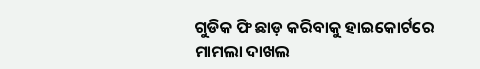ଗୁଡିକ ଫି ଛାଡ଼ କରିବାକୁ ହାଇକୋର୍ଟରେ ମାମଲା ଦାଖଲ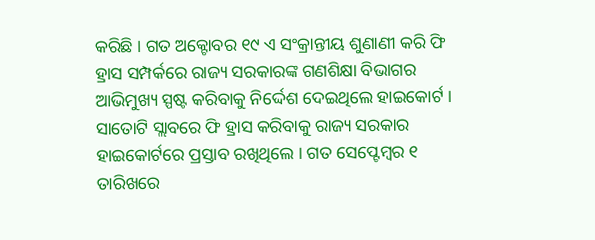କରିଛି । ଗତ ଅକ୍ଟୋବର ୧୯ ଏ ସଂକ୍ରାନ୍ତୀୟ ଶୁଣାଣୀ କରି ଫି ହ୍ରାସ ସମ୍ପର୍କରେ ରାଜ୍ୟ ସରକାରଙ୍କ ଗଣଶିକ୍ଷା ବିଭାଗର ଆଭିମୁଖ୍ୟ ସ୍ପଷ୍ଟ କରିବାକୁ ନିର୍ଦ୍ଦେଶ ଦେଇଥିଲେ ହାଇକୋର୍ଟ । ସାତୋଟି ସ୍ଲାବରେ ଫି ହ୍ରାସ କରିବାକୁ ରାଜ୍ୟ ସରକାର ହାଇକୋର୍ଟରେ ପ୍ରସ୍ତାବ ରଖିଥିଲେ । ଗତ ସେପ୍ଟେମ୍ବର ୧ ତାରିଖରେ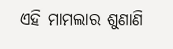ଏହି ମାମଲାର ଶୁଣାଣି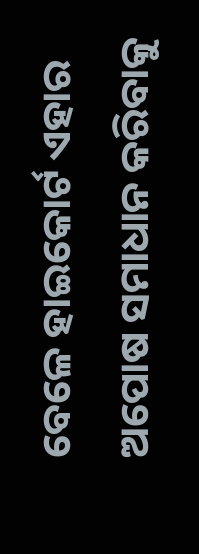ବେଳେ ହାଇକୋର୍ଟ ଏହାର ଅପୋଷ ସମାଧାନ କରିବାକୁ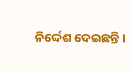ନିର୍ଦ୍ଦେଶ ଦେଇଛନ୍ତି ।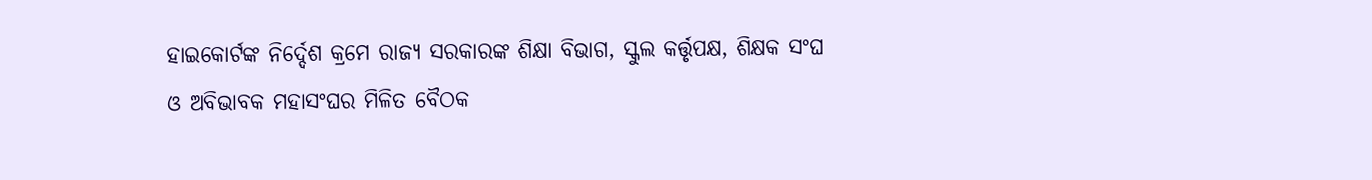ହାଇକୋର୍ଟଙ୍କ ନିର୍ଦ୍ଦେଶ କ୍ରମେ ରାଜ୍ୟ ସରକାରଙ୍କ ଶିକ୍ଷା ବିଭାଗ, ସ୍କୁଲ କର୍ତ୍ତୃପକ୍ଷ, ଶିକ୍ଷକ ସଂଘ ଓ ଅବିଭାବକ ମହାସଂଘର ମିଳିତ ବୈଠକ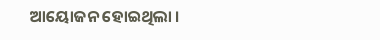ଆୟୋଜନ ହୋଇଥିଲା ।